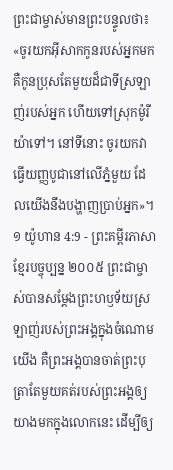ព្រះជាម្ចាស់មានព្រះបន្ទូលថា៖ «ចូរយកអ៊ីសាកកូនរបស់អ្នកមក គឺកូនប្រុសតែមួយដ៏ជាទីស្រឡាញ់របស់អ្នក ហើយទៅស្រុកម៉ូរីយ៉ាទៅ។ នៅទីនោះ ចូរយកវាធ្វើយញ្ញបូជានៅលើភ្នំមួយ ដែលយើងនឹងបង្ហាញប្រាប់អ្នក»។
១ យ៉ូហាន 4:9 - ព្រះគម្ពីរភាសាខ្មែរបច្ចុប្បន្ន ២០០៥ ព្រះជាម្ចាស់បានសម្តែងព្រះហឫទ័យស្រឡាញ់របស់ព្រះអង្គក្នុងចំណោមយើង គឺព្រះអង្គបានចាត់ព្រះបុត្រាតែមួយគត់របស់ព្រះអង្គឲ្យយាងមកក្នុងលោកនេះ ដើម្បីឲ្យ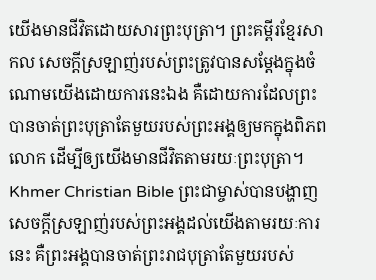យើងមានជីវិតដោយសារព្រះបុត្រា។ ព្រះគម្ពីរខ្មែរសាកល សេចក្ដីស្រឡាញ់របស់ព្រះត្រូវបានសម្ដែងក្នុងចំណោមយើងដោយការនេះឯង គឺដោយការដែលព្រះបានចាត់ព្រះបុត្រាតែមួយរបស់ព្រះអង្គឲ្យមកក្នុងពិភពលោក ដើម្បីឲ្យយើងមានជីវិតតាមរយៈព្រះបុត្រា។ Khmer Christian Bible ព្រះជាម្ចាស់បានបង្ហាញសេចក្ដីស្រឡាញ់របស់ព្រះអង្គដល់យើងតាមរយៈការនេះ គឺព្រះអង្គបានចាត់ព្រះរាជបុត្រាតែមួយរបស់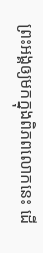ព្រះអង្គឲ្យមកក្នុងពិភពលោកនេះ ដើ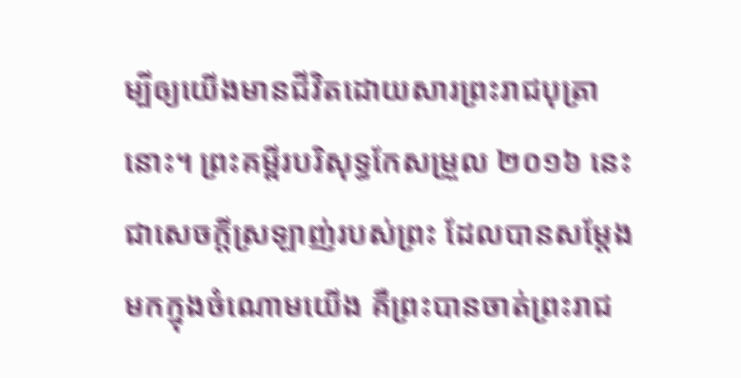ម្បីឲ្យយើងមានជីវិតដោយសារព្រះរាជបុត្រានោះ។ ព្រះគម្ពីរបរិសុទ្ធកែសម្រួល ២០១៦ នេះជាសេចក្ដីស្រឡាញ់របស់ព្រះ ដែលបានសម្តែងមកក្នុងចំណោមយើង គឺព្រះបានចាត់ព្រះរាជ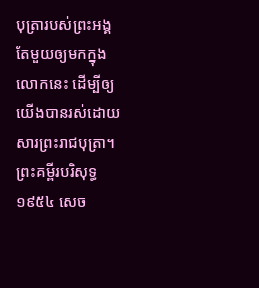បុត្រារបស់ព្រះអង្គតែមួយឲ្យមកក្នុងលោកនេះ ដើម្បីឲ្យយើងបានរស់ដោយសារព្រះរាជបុត្រា។ ព្រះគម្ពីរបរិសុទ្ធ ១៩៥៤ សេច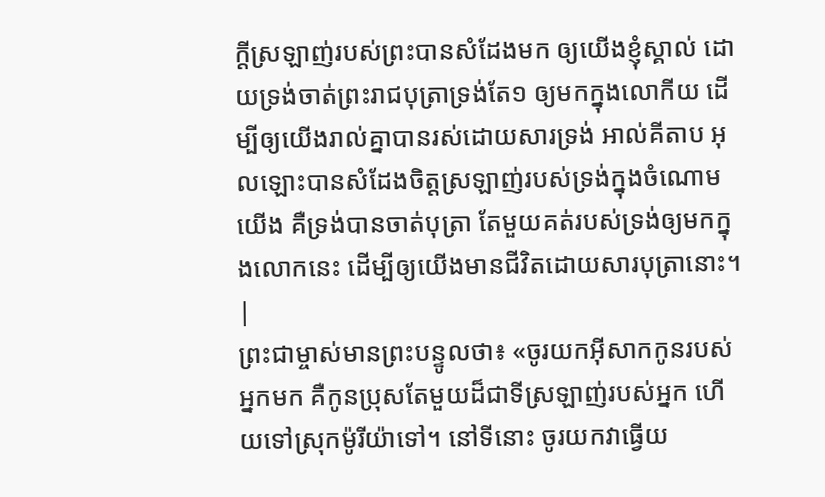ក្ដីស្រឡាញ់របស់ព្រះបានសំដែងមក ឲ្យយើងខ្ញុំស្គាល់ ដោយទ្រង់ចាត់ព្រះរាជបុត្រាទ្រង់តែ១ ឲ្យមកក្នុងលោកីយ ដើម្បីឲ្យយើងរាល់គ្នាបានរស់ដោយសារទ្រង់ អាល់គីតាប អុលឡោះបានសំដែងចិត្តស្រឡាញ់របស់ទ្រង់ក្នុងចំណោមយើង គឺទ្រង់បានចាត់បុត្រា តែមួយគត់របស់ទ្រង់ឲ្យមកក្នុងលោកនេះ ដើម្បីឲ្យយើងមានជីវិតដោយសារបុត្រានោះ។ |
ព្រះជាម្ចាស់មានព្រះបន្ទូលថា៖ «ចូរយកអ៊ីសាកកូនរបស់អ្នកមក គឺកូនប្រុសតែមួយដ៏ជាទីស្រឡាញ់របស់អ្នក ហើយទៅស្រុកម៉ូរីយ៉ាទៅ។ នៅទីនោះ ចូរយកវាធ្វើយ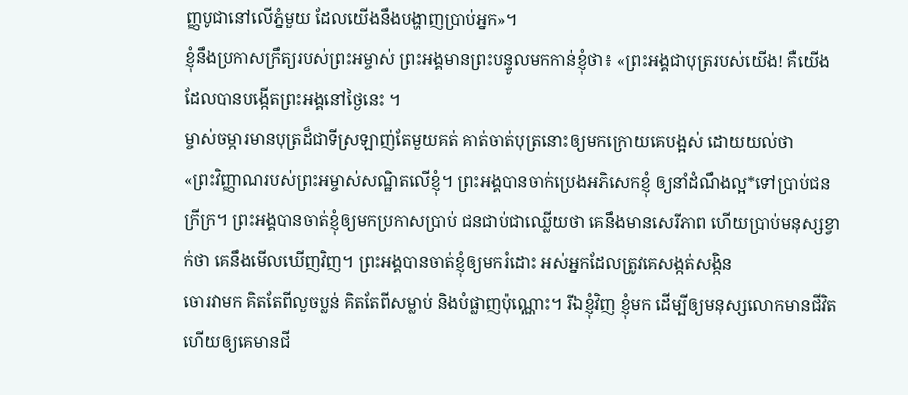ញ្ញបូជានៅលើភ្នំមួយ ដែលយើងនឹងបង្ហាញប្រាប់អ្នក»។
ខ្ញុំនឹងប្រកាសក្រឹត្យរបស់ព្រះអម្ចាស់ ព្រះអង្គមានព្រះបន្ទូលមកកាន់ខ្ញុំថា៖ «ព្រះអង្គជាបុត្ររបស់យើង! គឺយើងដែលបានបង្កើតព្រះអង្គនៅថ្ងៃនេះ ។
ម្ចាស់ចម្ការមានបុត្រដ៏ជាទីស្រឡាញ់តែមួយគត់ គាត់ចាត់បុត្រនោះឲ្យមកក្រោយគេបង្អស់ ដោយយល់ថា
«ព្រះវិញ្ញាណរបស់ព្រះអម្ចាស់សណ្ឋិតលើខ្ញុំ។ ព្រះអង្គបានចាក់ប្រេងអភិសេកខ្ញុំ ឲ្យនាំដំណឹងល្អ*ទៅប្រាប់ជនក្រីក្រ។ ព្រះអង្គបានចាត់ខ្ញុំឲ្យមកប្រកាសប្រាប់ ជនជាប់ជាឈ្លើយថា គេនឹងមានសេរីភាព ហើយប្រាប់មនុស្សខ្វាក់ថា គេនឹងមើលឃើញវិញ។ ព្រះអង្គបានចាត់ខ្ញុំឲ្យមករំដោះ អស់អ្នកដែលត្រូវគេសង្កត់សង្កិន
ចោរវាមក គិតតែពីលួចប្លន់ គិតតែពីសម្លាប់ និងបំផ្លាញប៉ុណ្ណោះ។ រីឯខ្ញុំវិញ ខ្ញុំមក ដើម្បីឲ្យមនុស្សលោកមានជីវិត ហើយឲ្យគេមានជី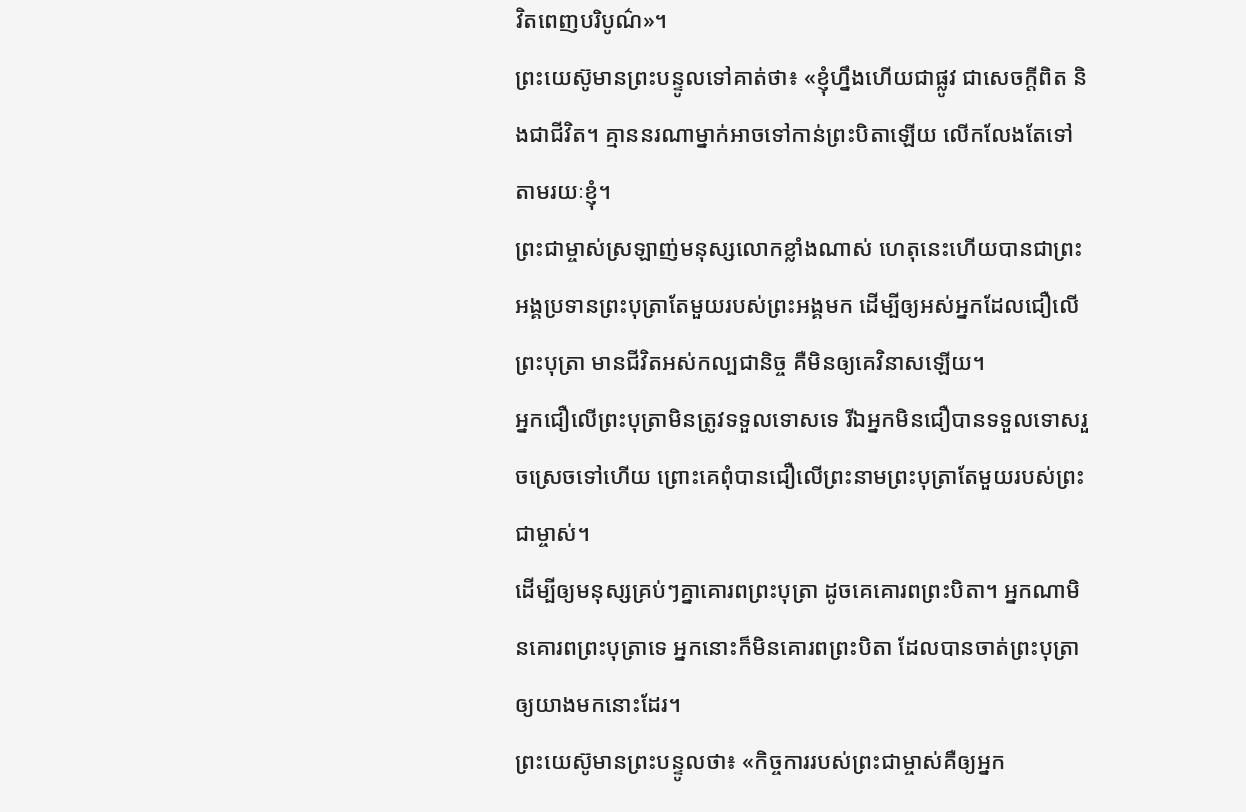វិតពេញបរិបូណ៌»។
ព្រះយេស៊ូមានព្រះបន្ទូលទៅគាត់ថា៖ «ខ្ញុំហ្នឹងហើយជាផ្លូវ ជាសេចក្ដីពិត និងជាជីវិត។ គ្មាននរណាម្នាក់អាចទៅកាន់ព្រះបិតាឡើយ លើកលែងតែទៅតាមរយៈខ្ញុំ។
ព្រះជាម្ចាស់ស្រឡាញ់មនុស្សលោកខ្លាំងណាស់ ហេតុនេះហើយបានជាព្រះអង្គប្រទានព្រះបុត្រាតែមួយរបស់ព្រះអង្គមក ដើម្បីឲ្យអស់អ្នកដែលជឿលើព្រះបុត្រា មានជីវិតអស់កល្បជានិច្ច គឺមិនឲ្យគេវិនាសឡើយ។
អ្នកជឿលើព្រះបុត្រាមិនត្រូវទទួលទោសទេ រីឯអ្នកមិនជឿបានទទួលទោសរួចស្រេចទៅហើយ ព្រោះគេពុំបានជឿលើព្រះនាមព្រះបុត្រាតែមួយរបស់ព្រះជាម្ចាស់។
ដើម្បីឲ្យមនុស្សគ្រប់ៗគ្នាគោរពព្រះបុត្រា ដូចគេគោរពព្រះបិតា។ អ្នកណាមិនគោរពព្រះបុត្រាទេ អ្នកនោះក៏មិនគោរពព្រះបិតា ដែលបានចាត់ព្រះបុត្រាឲ្យយាងមកនោះដែរ។
ព្រះយេស៊ូមានព្រះបន្ទូលថា៖ «កិច្ចការរបស់ព្រះជាម្ចាស់គឺឲ្យអ្នក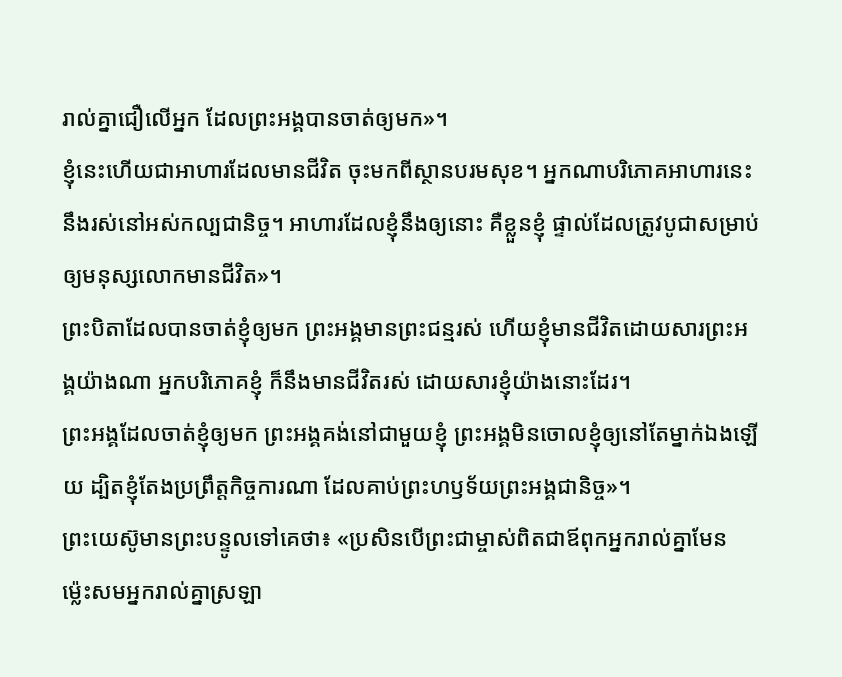រាល់គ្នាជឿលើអ្នក ដែលព្រះអង្គបានចាត់ឲ្យមក»។
ខ្ញុំនេះហើយជាអាហារដែលមានជីវិត ចុះមកពីស្ថានបរមសុខ។ អ្នកណាបរិភោគអាហារនេះ នឹងរស់នៅអស់កល្បជានិច្ច។ អាហារដែលខ្ញុំនឹងឲ្យនោះ គឺខ្លួនខ្ញុំ ផ្ទាល់ដែលត្រូវបូជាសម្រាប់ឲ្យមនុស្សលោកមានជីវិត»។
ព្រះបិតាដែលបានចាត់ខ្ញុំឲ្យមក ព្រះអង្គមានព្រះជន្មរស់ ហើយខ្ញុំមានជីវិតដោយសារព្រះអង្គយ៉ាងណា អ្នកបរិភោគខ្ញុំ ក៏នឹងមានជីវិតរស់ ដោយសារខ្ញុំយ៉ាងនោះដែរ។
ព្រះអង្គដែលចាត់ខ្ញុំឲ្យមក ព្រះអង្គគង់នៅជាមួយខ្ញុំ ព្រះអង្គមិនចោលខ្ញុំឲ្យនៅតែម្នាក់ឯងឡើយ ដ្បិតខ្ញុំតែងប្រព្រឹត្តកិច្ចការណា ដែលគាប់ព្រះហឫទ័យព្រះអង្គជានិច្ច»។
ព្រះយេស៊ូមានព្រះបន្ទូលទៅគេថា៖ «ប្រសិនបើព្រះជាម្ចាស់ពិតជាឪពុកអ្នករាល់គ្នាមែន ម៉្លេះសមអ្នករាល់គ្នាស្រឡា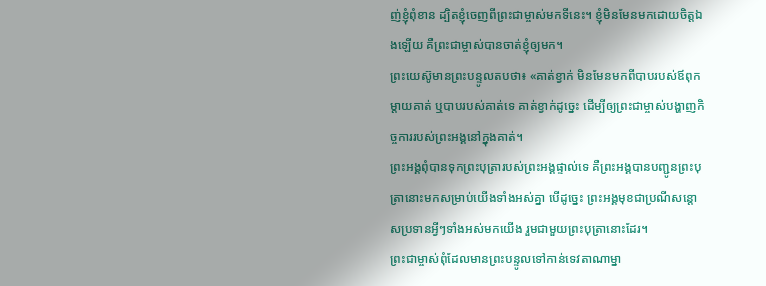ញ់ខ្ញុំពុំខាន ដ្បិតខ្ញុំចេញពីព្រះជាម្ចាស់មកទីនេះ។ ខ្ញុំមិនមែនមកដោយចិត្តឯងឡើយ គឺព្រះជាម្ចាស់បានចាត់ខ្ញុំឲ្យមក។
ព្រះយេស៊ូមានព្រះបន្ទូលតបថា៖ «គាត់ខ្វាក់ មិនមែនមកពីបាបរបស់ឪពុកម្ដាយគាត់ ឬបាបរបស់គាត់ទេ គាត់ខ្វាក់ដូច្នេះ ដើម្បីឲ្យព្រះជាម្ចាស់បង្ហាញកិច្ចការរបស់ព្រះអង្គនៅក្នុងគាត់។
ព្រះអង្គពុំបានទុកព្រះបុត្រារបស់ព្រះអង្គផ្ទាល់ទេ គឺព្រះអង្គបានបញ្ជូនព្រះបុត្រានោះមកសម្រាប់យើងទាំងអស់គ្នា បើដូច្នេះ ព្រះអង្គមុខជាប្រណីសន្ដោសប្រទានអ្វីៗទាំងអស់មកយើង រួមជាមួយព្រះបុត្រានោះដែរ។
ព្រះជាម្ចាស់ពុំដែលមានព្រះបន្ទូលទៅកាន់ទេវតាណាម្នា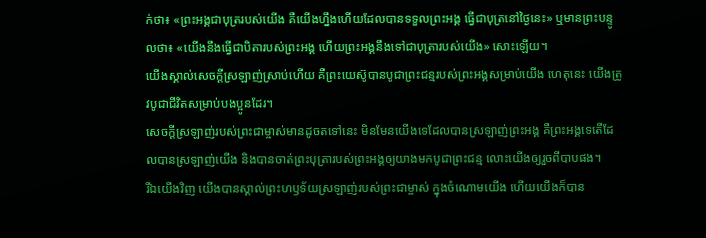ក់ថា៖ «ព្រះអង្គជាបុត្ររបស់យើង គឺយើងហ្នឹងហើយដែលបានទទួលព្រះអង្គ ធ្វើជាបុត្រនៅថ្ងៃនេះ» ឬមានព្រះបន្ទូលថា៖ «យើងនឹងធ្វើជាបិតារបស់ព្រះអង្គ ហើយព្រះអង្គនឹងទៅជាបុត្រារបស់យើង» សោះឡើយ។
យើងស្គាល់សេចក្ដីស្រឡាញ់ស្រាប់ហើយ គឺព្រះយេស៊ូបានបូជាព្រះជន្មរបស់ព្រះអង្គសម្រាប់យើង ហេតុនេះ យើងត្រូវបូជាជីវិតសម្រាប់បងប្អូនដែរ។
សេចក្ដីស្រឡាញ់របស់ព្រះជាម្ចាស់មានដូចតទៅនេះ មិនមែនយើងទេដែលបានស្រឡាញ់ព្រះអង្គ គឺព្រះអង្គទេតើដែលបានស្រឡាញ់យើង និងបានចាត់ព្រះបុត្រារបស់ព្រះអង្គឲ្យយាងមកបូជាព្រះជន្ម លោះយើងឲ្យរួចពីបាបផង។
រីឯយើងវិញ យើងបានស្គាល់ព្រះហឫទ័យស្រឡាញ់របស់ព្រះជាម្ចាស់ ក្នុងចំណោមយើង ហើយយើងក៏បាន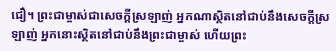ជឿ។ ព្រះជាម្ចាស់ជាសេចក្ដីស្រឡាញ់ អ្នកណាស្ថិតនៅជាប់នឹងសេចក្ដីស្រឡាញ់ អ្នកនោះស្ថិតនៅជាប់នឹងព្រះជាម្ចាស់ ហើយព្រះ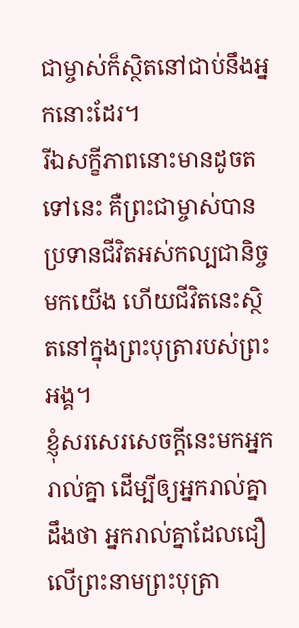ជាម្ចាស់ក៏ស្ថិតនៅជាប់នឹងអ្នកនោះដែរ។
រីឯសក្ខីភាពនោះមានដូចតទៅនេះ គឺព្រះជាម្ចាស់បានប្រទានជីវិតអស់កល្បជានិច្ចមកយើង ហើយជីវិតនេះស្ថិតនៅក្នុងព្រះបុត្រារបស់ព្រះអង្គ។
ខ្ញុំសរសេរសេចក្ដីនេះមកអ្នករាល់គ្នា ដើម្បីឲ្យអ្នករាល់គ្នាដឹងថា អ្នករាល់គ្នាដែលជឿលើព្រះនាមព្រះបុត្រា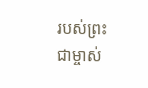របស់ព្រះជាម្ចាស់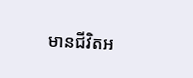មានជីវិតអ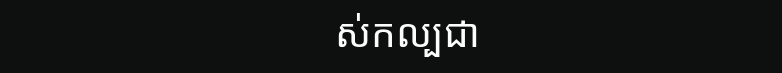ស់កល្បជា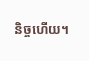និច្ចហើយ។